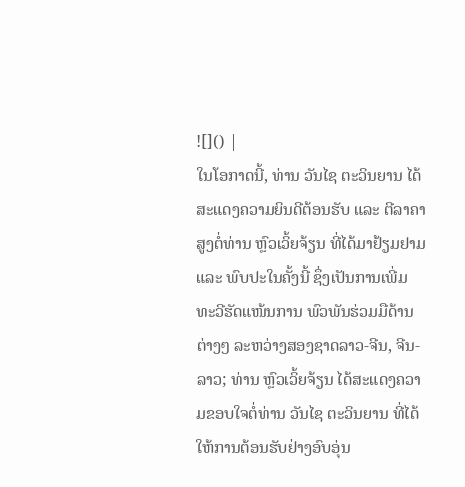![]() |
ໃນໂອກາດນີ້, ທ່ານ ວັນໄຊ ຕະວິນຍານ ໄດ້ສະແດງຄວາມຍິນດີຕ້ອນຮັບ ແລະ ຕີລາຄາສູງຕໍ່ທ່ານ ຫຼົວເວິ້ຍຈ້ຽນ ທີ່ໄດ້ມາຢ້ຽມຢາມ ແລະ ພົບປະໃນຄັ້ງນີ້ ຊຶ່ງເປັນການເພີ່ມທະວີຮັດແໜ້ນການ ພົວພັນຮ່ວມມືດ້ານຕ່າງໆ ລະຫວ່າງສອງຊາດລາວ-ຈີນ, ຈີນ-ລາວ; ທ່ານ ຫຼົວເວິ້ຍຈ້ຽນ ໄດ້ສະແດງຄວາມຂອບໃຈຕໍ່ທ່ານ ວັນໄຊ ຕະວິນຍານ ທີ່ໄດ້ໃຫ້ການຕ້ອນຮັບຢ່າງອົບອຸ່ນ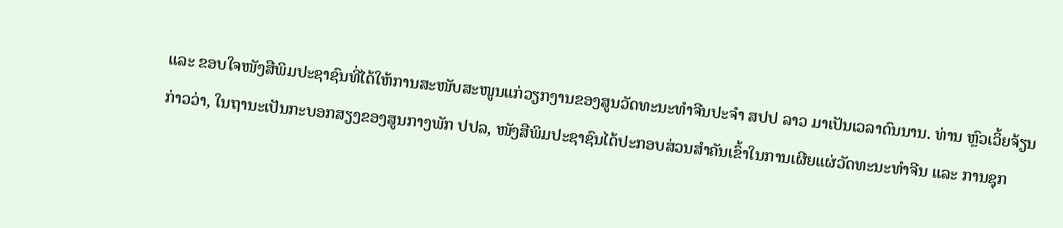ແລະ ຂອບໃຈໜັງສືພິມປະຊາຊົນທີ່ໄດ້ໃຫ້ການສະໜັບສະໜູນແກ່ວຽກງານຂອງສູນວັດທະນະທໍາຈີນປະຈໍາ ສປປ ລາວ ມາເປັນເວລາດົນນານ. ທ່ານ ຫຼົວເວິ້ຍຈ້ຽນ ກ່າວວ່າ, ໃນຖານະເປັນກະບອກສຽງຂອງສູນກາງພັກ ປປລ, ໜັງສືພິມປະຊາຊົນໄດ້ປະກອບສ່ວນສຳຄັນເຂົ້າໃນການເຜີຍແຜ່ວັດທະນະທຳຈີນ ແລະ ການຊຸກ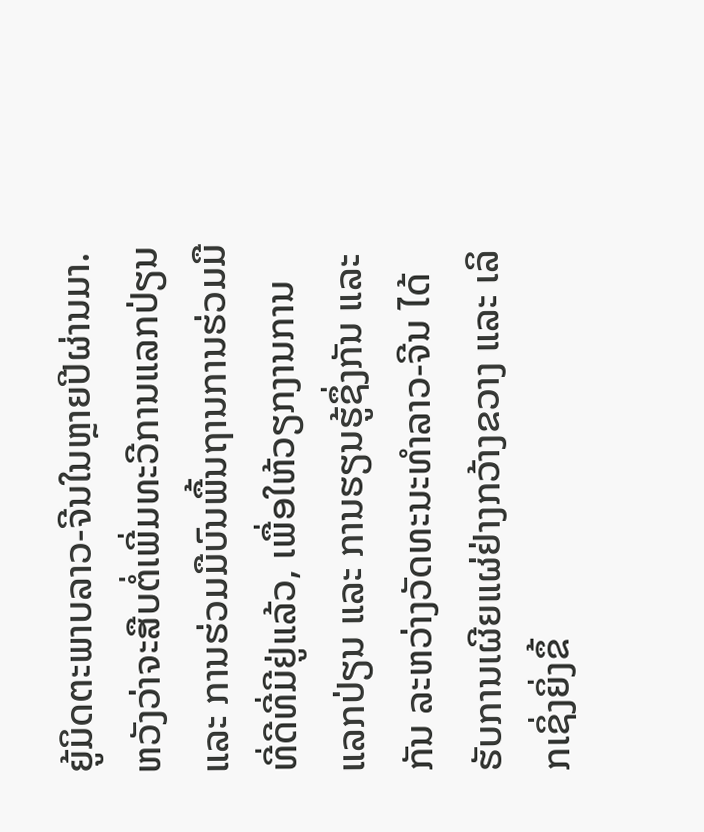ຍູ້ມິດຕະພາບລາວ-ຈີນໃນຫຼາຍປີຜ່ານມາ. ຫວັງວ່າຈະສືບຕໍ່ເພີ່ມທະວີການແລກປ່ຽນ ແລະ ການຮ່ວມມືບົນພື້ນຖານການຮ່ວມມືທີ່ດີທີ່ມີຢູ່ແລ້ວ, ເພື່ອໃຫ້ວຽກງານການແລກປ່ຽນ ແລະ ການຮຽນຮູ້ຊຶ່ງກັນ ແລະ ກັນ ລະຫວ່າງວັດທະນະທຳລາວ-ຈີນ ໄດ້ຮັບການເຜີຍແຜ່ຢ່າງກວ້າງຂວາງ ແລະ ເລິກເຊິ່ງຍິ່ງຂຶ້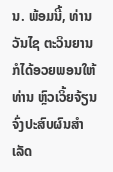ນ. ພ້ອມນີ້, ທ່ານ ວັນໄຊ ຕະວິນຍານ ກໍໄດ້ອວຍພອນໃຫ້ທ່ານ ຫຼົວເວິ້ຍຈ້ຽນ ຈົ່ງປະສົບຜົນສໍາເລັດ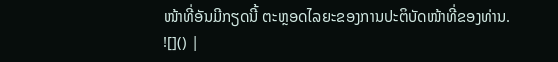ໜ້າທີ່ອັນມີກຽດນີ້ ຕະຫຼອດໄລຍະຂອງການປະຕິບັດໜ້າທີ່ຂອງທ່ານ.
![]() |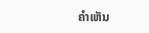ຄໍາເຫັນ